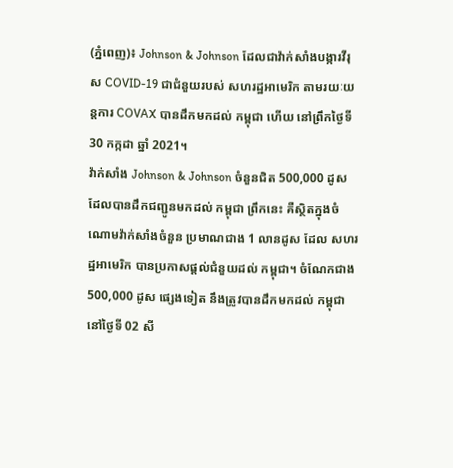(ភ្នំពេញ)៖ Johnson & Johnson ដែលជាវ៉ាក់សាំងបង្ការវីរុស COVID-19 ជាជំនួយរបស់ សហរដ្ឋអាមេរិក តាមរយៈយន្តការ COVAX បានដឹកមកដល់ កម្ពុជា ហើយ នៅព្រឹកថ្ងៃទី 30 កក្កដា ឆ្នាំ 2021។
វ៉ាក់សាំង Johnson & Johnson ចំនួនជិត 500,000 ដូស ដែលបានដឹកជញ្ជូនមកដល់ កម្ពុជា ព្រឹកនេះ គឺស្ថិតក្នុងចំណោមវ៉ាក់សាំងចំនួន ប្រមាណជាង 1 លានដូស ដែល សហរដ្ឋអាមេរិក បានប្រកាសផ្ដល់ជំនួយដល់ កម្ពុជា។ ចំណែកជាង 500,000 ដូស ផ្សេងទៀត នឹងត្រូវបានដឹកមកដល់ កម្ពុជា នៅថ្ងៃទី 02 សី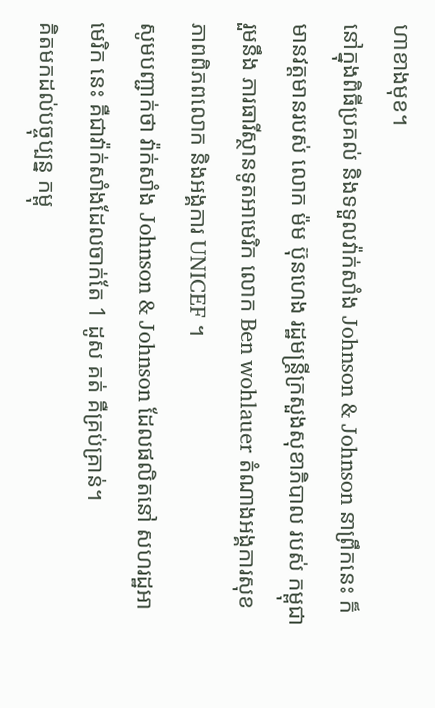ហាខាងមុខ។
នៅក្នុងពិធីប្រគល់ និងទទួលវ៉ាក់សាំង Johnson & Johnson នាព្រឹកនេះ ក៏មានវត្តមានរបស់ លោក ម៉ម ប៊ុនហេង រដ្ឋមន្ត្រីក្រសួងសុខាភិបាល របស់ កម្ពុជា រួមនឹង ភារធារីស្ថានទូតអាមេរិក លោក Ben wohlauer តំណាងអង្គការសុខភាពពិភពលោក និងអង្គការ UNICEF ។
សូមបញ្ជាក់ថា វ៉ាក់សាំង Johnson & Johnson ដែលផលិតនៅ សហរដ្ឋអាមេរិក នេះ គឺជាវ៉ាក់សាំងដែលចាក់តែ 1 ដូស គត់ គឺគ្រប់គ្រាន់។
គិតមកដល់បច្ចុប្បន្ន កម្ពុ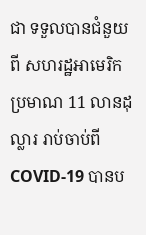ជា ទទួលបានជំនួយពី សហរដ្ឋអាមេរិក ប្រមាណ 11 លានដុល្លារ រាប់ចាប់ពី COVID-19 បានប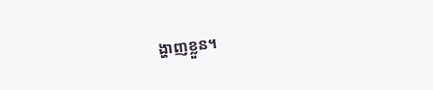ង្ហាញខ្លួន។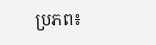ប្រភព៖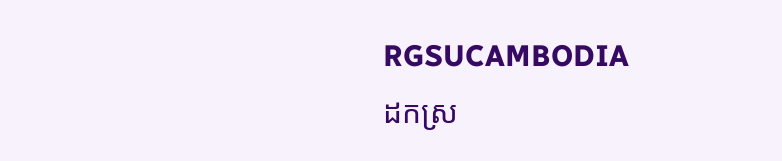RGSUCAMBODIA
ដកស្រ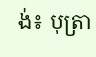ង់៖ បុត្រា